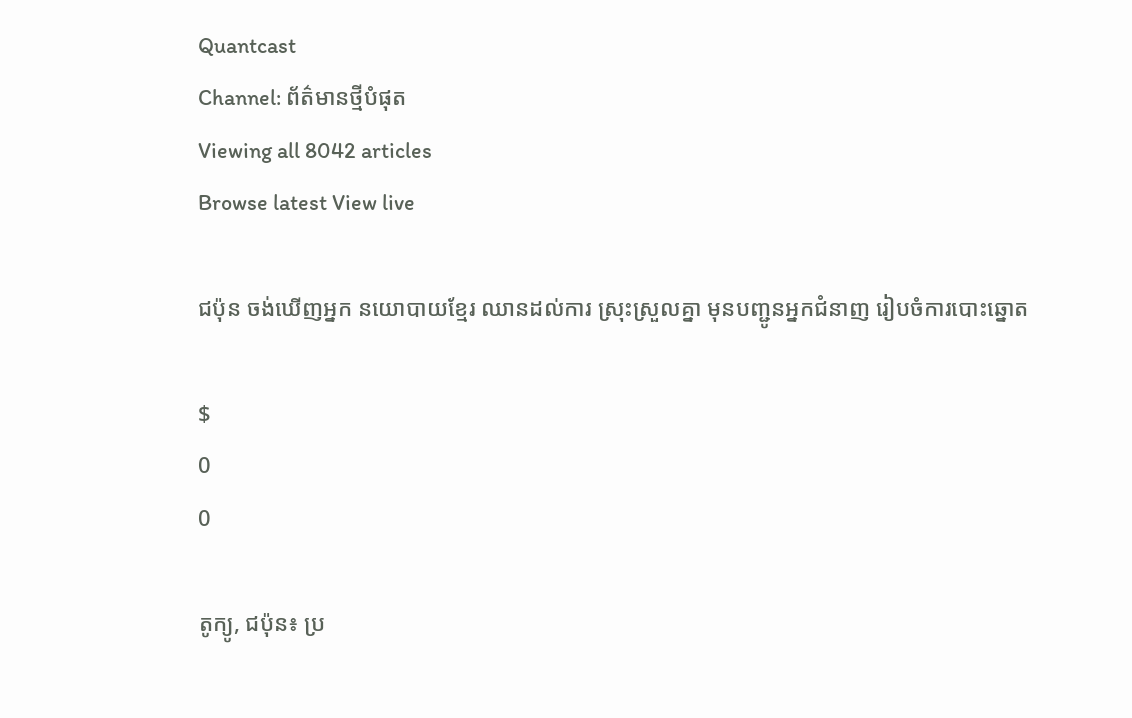Quantcast
Channel: ព័ត៌មានថ្មីបំផុត
Viewing all 8042 articles
Browse latest View live

ជប៉ុន ចង់ឃើញអ្នក នយោបាយខ្មែរ ឈានដល់ការ ស្រុះស្រួលគ្នា មុនបញ្ជូនអ្នកជំនាញ រៀបចំការបោះឆ្នោត

$
0
0

តូក្យូ, ជប៉ុន៖ ប្រ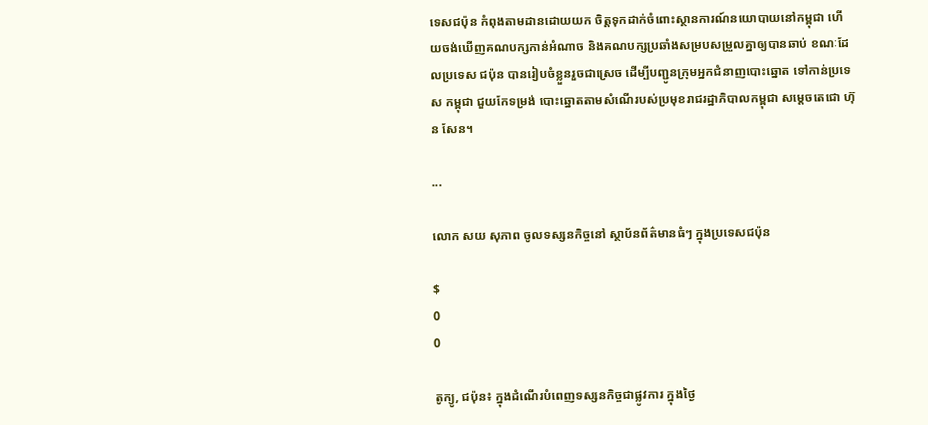ទេសជប៉ុន កំពុងតាមដានដោយយក ចិត្តទុកដាក់ចំពោះស្ថានការណ៍នយោបាយនៅកម្ពុជា ហើយចង់ឃើញគណបក្សកាន់អំណាច និងគណបក្សប្រឆាំងសម្របសម្រួលគ្នាឲ្យបានឆាប់ ខណៈដែលប្រទេស ជប៉ុន បានរៀបចំខ្លួនរួចជាស្រេច ដើម្បីបញ្ជូនក្រុមអ្នកជំនាញបោះឆ្នោត ទៅកាន់ប្រទេស កម្ពុជា ជួយកែទម្រង់ បោះឆ្នោតតាមសំណើរបស់ប្រមុខរាជរដ្ឋាភិបាលកម្ពុជា សម្តេចតេជោ ហ៊ុន សែន។

...

លោក សយ សុភាព ចូលទស្សនកិច្ចនៅ ស្ថាប័នព័ត៌មានធំៗ ក្នុងប្រទេសជប៉ុន

$
0
0

តូក្យូ, ជប៉ុន៖ ក្នុងដំណើរបំពេញទស្សនកិច្ចជាផ្លូវការ ក្នុងថ្ងៃ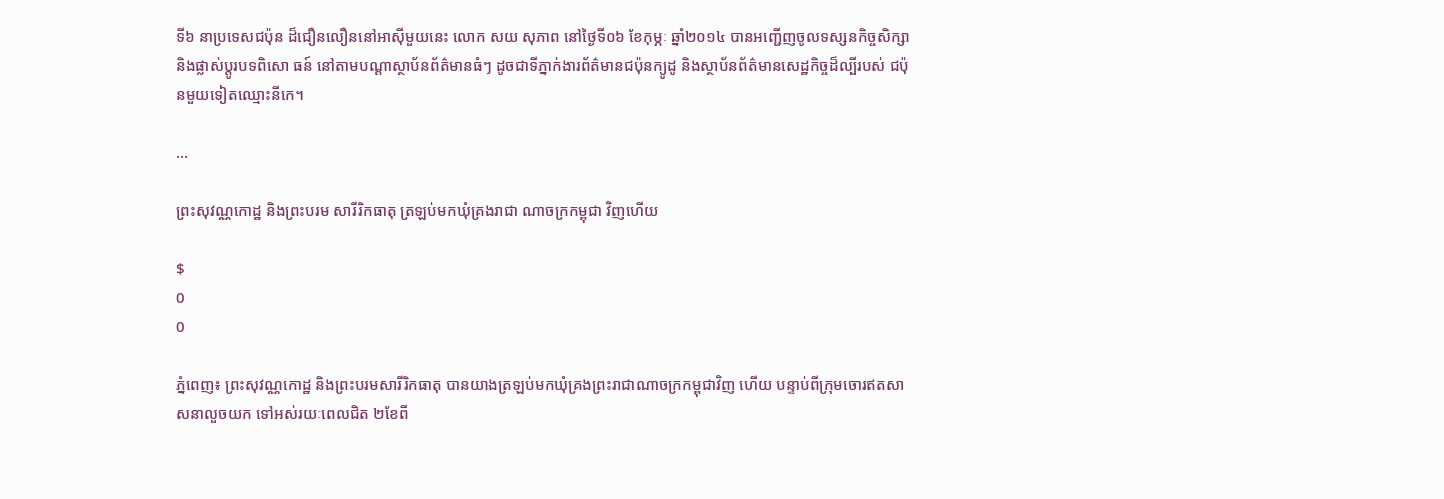ទី៦ នាប្រទេសជប៉ុន ដ៏ជឿនលឿននៅអាស៊ីមួយនេះ លោក សយ សុភាព នៅថ្ងៃទី០៦ ខែកុម្ភៈ ឆ្នាំ២០១៤ បានអញ្ជើញចូលទស្សនកិច្ចសិក្សា និងផ្លាស់ប្តូរបទពិសោ ធន៍ នៅតាមបណ្តាស្ថាប័នព័ត៌មានធំៗ ដូចជាទីភ្នាក់ងារព័ត៌មានជប៉ុនក្យូដូ និងស្ថាប័នព័ត៌មានសេដ្ឋកិច្ចដ៏ល្បីរបស់ ជប៉ុនមួយទៀតឈ្មោះនីកេ។

...

ព្រះសុវណ្ណកោដ្ឋ និងព្រះបរម សារីរិកធាតុ ត្រឡប់មកឃុំគ្រងរាជា ណាចក្រកម្ពុជា វិញហើយ

$
0
0

ភ្នំពេញ៖ ព្រះសុវណ្ណកោដ្ឋ និងព្រះបរមសារីរិកធាតុ បានយាងត្រឡប់មកឃុំគ្រងព្រះរាជាណាចក្រកម្ពុជាវិញ ហើយ បន្ទាប់ពីក្រុមចោរឥតសាសនាលួចយក ទៅអស់រយៈពេលជិត ២ខែពី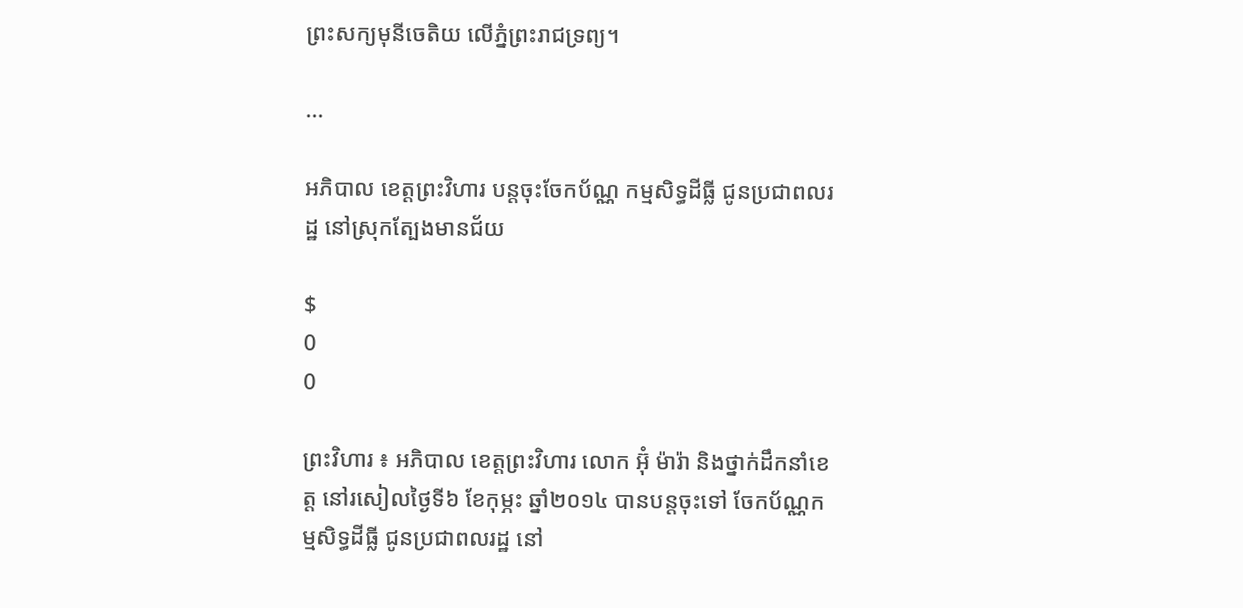ព្រះសក្យមុនីចេតិយ លើភ្នំព្រះរាជទ្រព្យ។

...

អភិបាល ខេត្តព្រះវិហារ បន្តចុះចែកប័ណ្ណ កម្មសិទ្ធដីធ្លី ជូនប្រជាពលរដ្ឋ នៅស្រុកត្បែងមានជ័យ

$
0
0

ព្រះវិហារ ៖ អភិបាល ខេត្តព្រះវិហារ លោក អ៊ុំ ម៉ារ៉ា និងថ្នាក់ដឹកនាំខេត្ត នៅរសៀលថ្ងៃទី៦ ខែកុម្ភះ ឆ្នាំ២០១៤ បានបន្តចុះទៅ ចែកប័ណ្ណកម្មសិទ្ធដីធ្លី ជូនប្រជាពលរដ្ឋ នៅ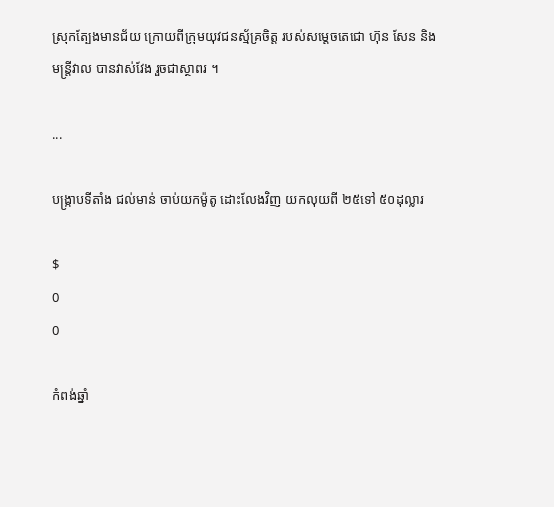ស្រុកត្បែងមានជ័យ ក្រោយពីក្រុមយុវជនស្ម័គ្រចិត្ត របស់សម្តេចតេជោ ហ៊ុន សែន និងមន្រ្តីវាល បានវាស់វែង រួចជាស្ថាពរ ។

...

បង្រ្កាបទីតាំង ជល់មាន់ ចាប់យកម៉ូតូ ដោះលែងវិញ យកលុយពី ២៥ទៅ ៥០ដុល្លារ

$
0
0

កំពង់ឆ្នាំ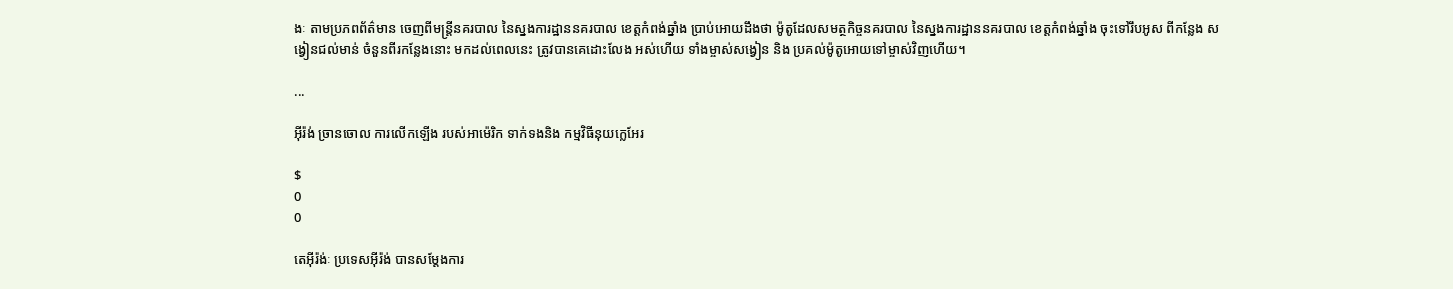ងៈ តាមប្រភពព័ត៌មាន ចេញពីមន្រ្តីនគរបាល នៃស្នងការដ្ឋាននគរបាល ខេត្តកំពង់ឆ្នាំង បា្រប់អោយដឹងថា ម៉ូតូដែលសមត្ថកិច្ចនគរបាល នៃស្នងការដ្ឋាននគរបាល ខេត្តកំពង់ឆ្នាំង ចុះទៅរឹបអូស ពីកន្លែង សង្វៀនជល់មាន់ ចំនួនពីរកន្លែងនោះ មកដល់ពេលនេះ ត្រូវបានគេដោះលែង អស់ហើយ ទាំងម្ចាស់សង្វៀន និង ប្រគល់ម៉ូតូអោយទៅម្ចាស់វិញហើយ។

...

អ៊ីរ៉ង់ ច្រានចោល ការលើកឡើង របស់អាម៉េរិក ទាក់ទងនិង កម្មវិធីនុយក្លេអែរ

$
0
0

តេអ៊ីរ៉ង់ៈ ប្រទេសអ៊ីរ៉ង់ បានសម្តែងការ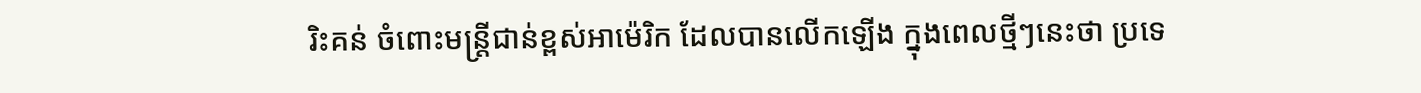រិះគន់ ចំពោះមន្ត្រីជាន់ខ្ពស់អាម៉េរិក ដែលបានលើកឡើង ក្នុងពេលថ្មីៗនេះថា ប្រទេ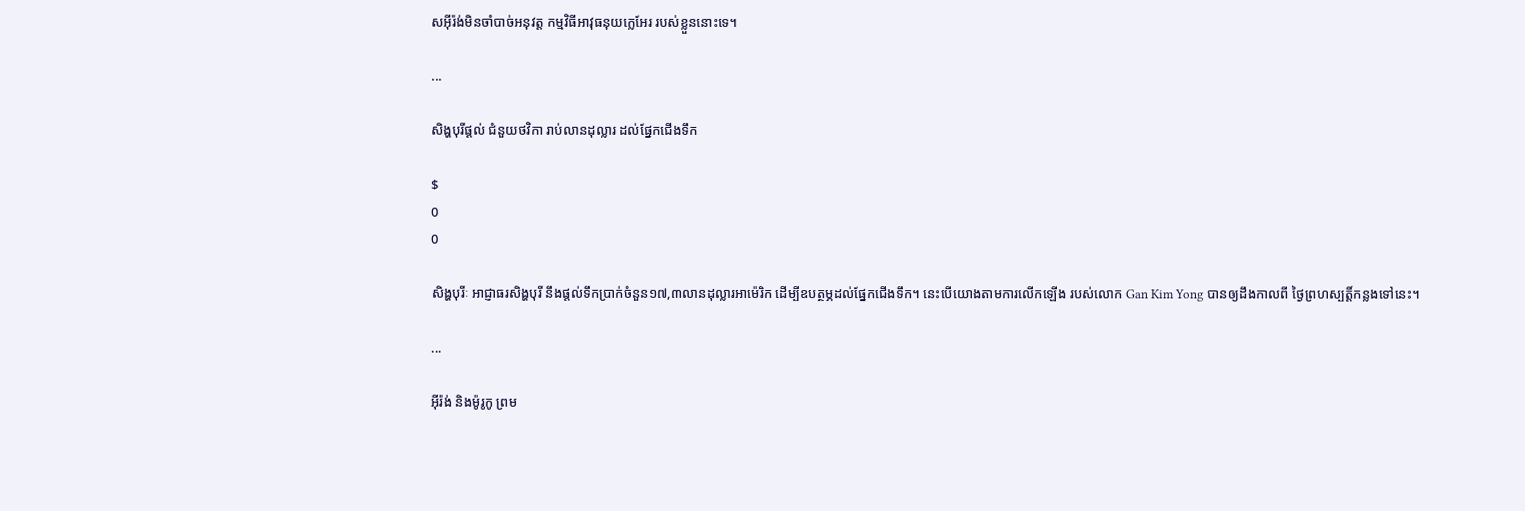សអ៊ីរ៉ង់មិនចាំបាច់អនុវត្ត កម្មវិធីអាវុធនុយក្លេអែរ របស់ខ្លួននោះទេ។

...

សិង្ហបុរីផ្តល់ ជំនួយថវិកា រាប់លានដុល្លារ ដល់ផ្នែកជើងទឹក

$
0
0

សិង្ហបុរីៈ អាជ្ញាធរសិង្ហបុរី នឹងផ្តល់ទឹកប្រាក់ចំនួន១៧,៣លានដុល្លារអាម៉េរិក ដើម្បីឧបត្ថម្ភដល់ផ្នែកជើងទឹក។ នេះបើយោងតាមការលើកឡើង របស់លោក Gan Kim Yong បានឲ្យដឹងកាលពី ថ្ងៃព្រហស្បត្តិ៍កន្លងទៅនេះ។

...

អ៊ីរ៉ង់ និងម៉ូរូកូ ព្រម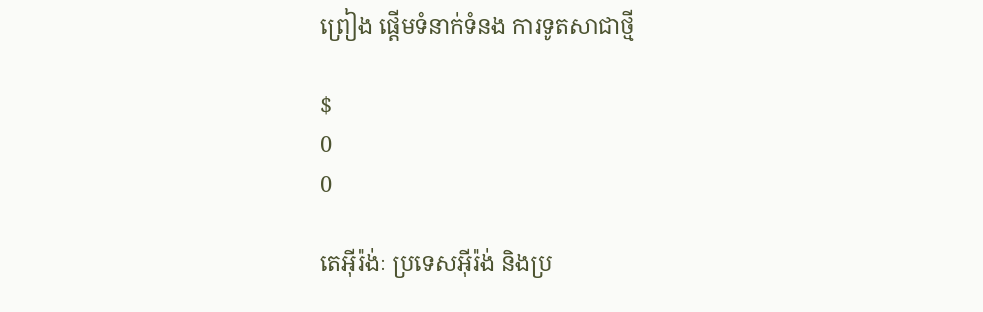ព្រៀង ផ្តើមទំនាក់ទំនង ការទូតសាជាថ្មី

$
0
0

តេអ៊ីរ៉ង់ៈ ប្រទេសអ៊ីរ៉ង់ និងប្រ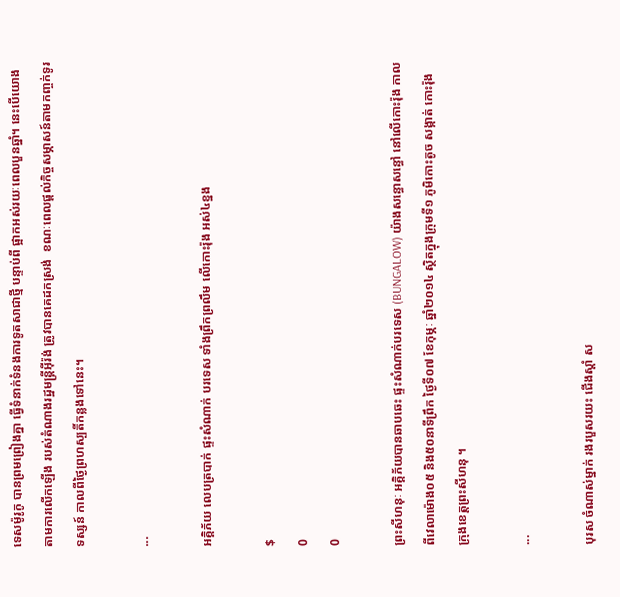ទេសម៉ូរូកូ បានព្រមព្រៀងគ្នា ធ្វើទំនាក់ទំនងការទូតសាជាថ្មី បន្ទាប់ពី ផ្អាកអស់រយៈពេលបួនឆ្នាំ។ នេះបើយោងតាមការលើកឡើង របស់តំណាងរដ្ឋមន្ត្រីអ៊ីរ៉ង់ ត្រូវបានគេដកស្រង់  ខណៈពេលផ្តល់កិច្ចសម្ភាសន៍តាមកញ្ចក់ទូរទស្សន៍ កាលពីថ្ងៃព្រហស្បតិ៍កន្លងទៅនេះ។

...

អគ្គិភ័យ លេបត្របាក់ ផ្ទះសំណាក់ បរទេស ទាំងព្រឹកព្រលឹម លើកោះរ៉ុង អស់៤ខ្នង

$
0
0

ព្រះសីហនុៈ អគ្គិភ័យបានឆាបឆេះ ផ្ទះសំណាក់បរទេស (BUNGALOW) យ៉ាងសន្ធោសន្ធៅ នៅលើកោះរ៉ុង កាលពីវេលាម៉ោង០៥ និង៥០នាទីព្រឹក ថ្ងៃទី០៧ ខែកុម្ភៈ ឆ្នាំ២០១៤ ស្ថិតក្នុងក្រុមទី១ ភូមិកោះតូច សង្កាត់ កោះរ៉ុង ក្រុងខេត្តព្រះសីហនុ ។

...

បុរស ចំណាស់ម្នាក់ រងរបួសរយះ ជើងស្តាំ ស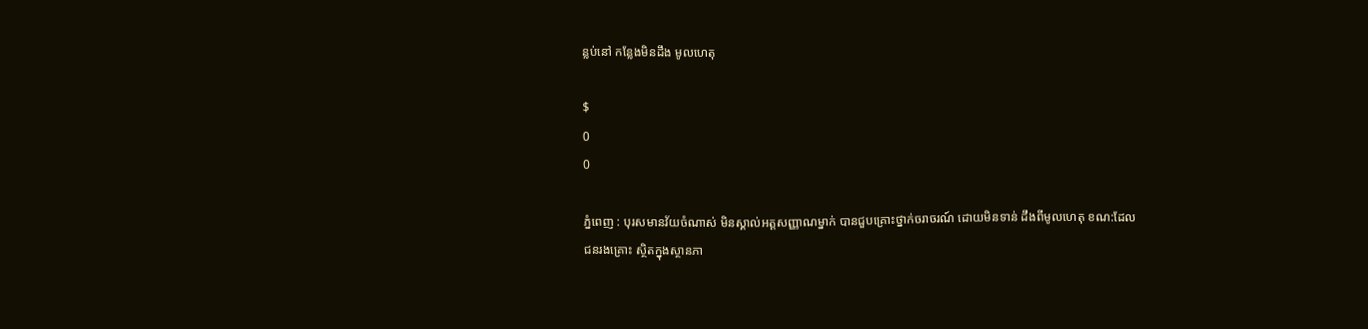ន្លប់នៅ កន្លែងមិនដឹង មូលហេតុ

$
0
0

ភ្នំពេញ : បុរសមានវ័យចំណាស់ មិនស្គាល់អត្តសញ្ញាណម្នាក់ បានជួបគ្រោះថ្នាក់ចរាចរណ៍ ដោយមិនទាន់ ដឹងពីមូលហេតុ ខណ:ដែលជនរងគ្រោះ ស្ថិតក្នុងស្ថានភា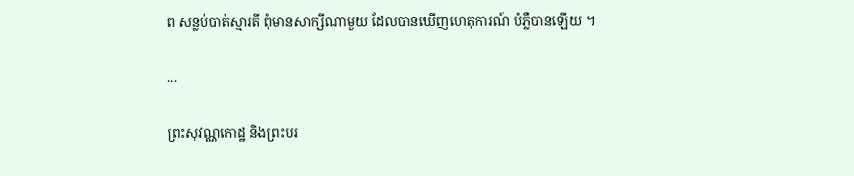ព សន្លប់បាត់ស្មារតី ពុំមានសាក្សីណាមួយ ដែលបានឃើញហេតុការណ៍ បំភ្លឺបានឡើយ ។

...

ព្រះសុវណ្ណកោដ្ឋ និងព្រះបរ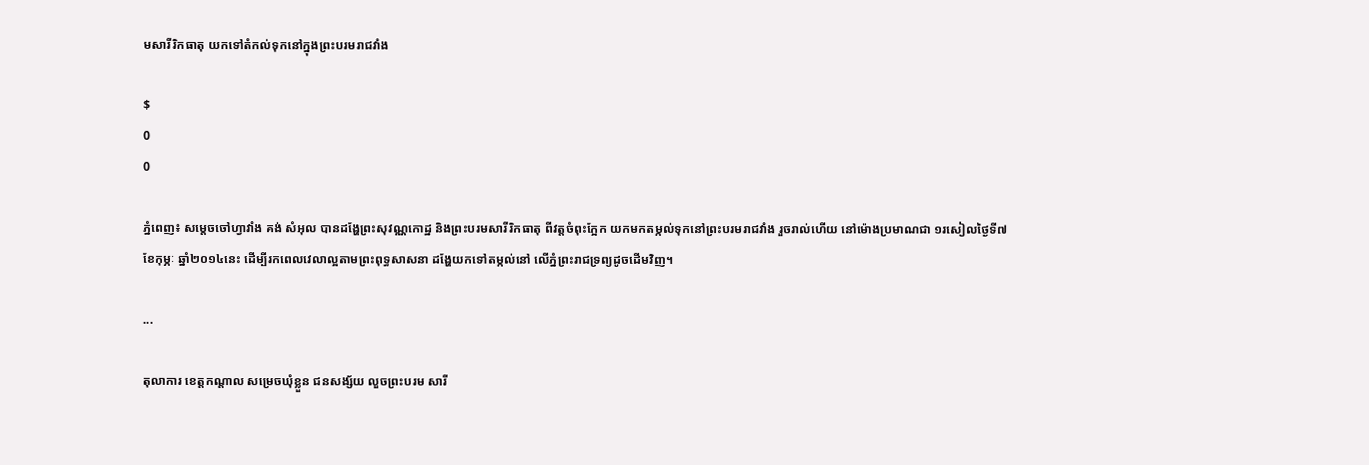មសារីរិកធាតុ យកទៅតំកល់ទុកនៅក្នុងព្រះបរមរាជវាំង

$
0
0

ភ្នំពេញ៖ សម្តេចចៅហ្វាវាំង គង់ សំអុល បានដង្ហែព្រះសុវណ្ណកោដ្ឋ និងព្រះបរមសារីរិកធាតុ ពីវត្តចំពុះក្អែក យកមកតម្កល់ទុកនៅព្រះបរមរាជវាំង រួចរាល់ហើយ នៅម៉ោងប្រមាណជា ១រសៀលថ្ងៃទី៧ ខែកុម្ភៈ ឆ្នាំ២០១៤នេះ ដើម្បីរកពេលវេលាល្អតាមព្រះពុទ្ធសាសនា ដង្ហែយកទៅតម្កល់នៅ លើភ្នំព្រះរាជទ្រព្យដូចដើមវិញ។

...

តុលាការ ខេត្តកណ្តាល សម្រេចឃុំខ្លួន ជនសង្ស័យ លួចព្រះបរម សារី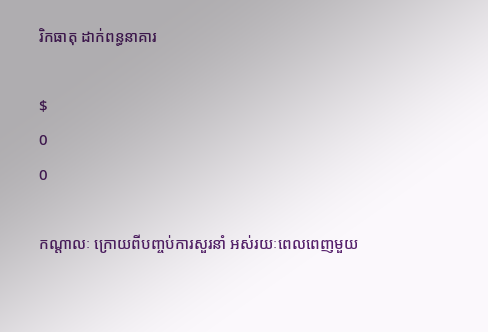រិកធាតុ ដាក់ពន្ធនាគារ

$
0
0

កណ្តាលៈ ក្រោយពីបញ្ចប់ការសួរនាំ អស់រយៈពេលពេញមួយ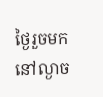ថ្ងៃរួចមក នៅល្ងាច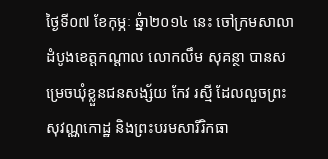ថ្ងៃទី០៧ ខែកុម្ភៈ ឆ្នំា២០១៤ នេះ ចៅក្រមសាលាដំបូងខេត្តកណ្តាល លោកលឹម សុគន្ថា បានសម្រេចឃុំខ្លួនជនសង្ស័យ កែវ រស្មី ដែលលួចព្រះសុវណ្ណកោដ្ឋ និងព្រះបរមសារីរិកធា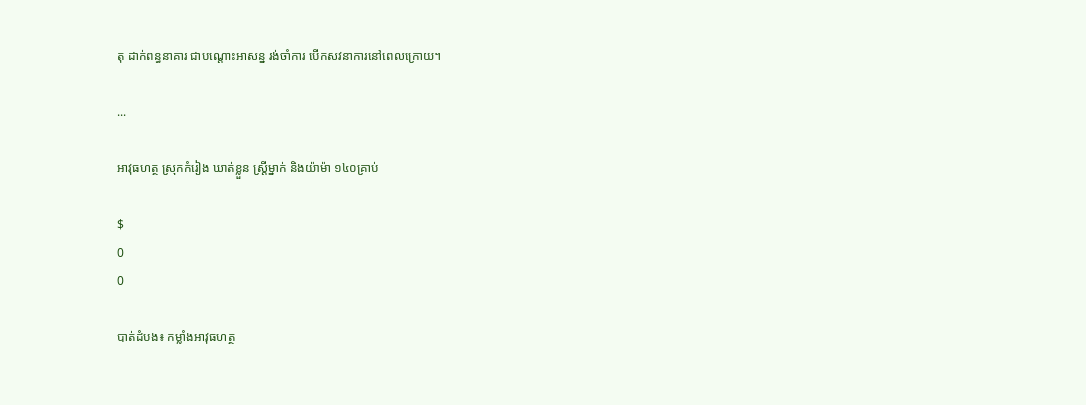តុ ដាក់ពន្ធនាគារ ជាបណ្តោះអាសន្ន រង់ចាំការ បើកសវនាការនៅពេលក្រោយ។

...

អាវុធហត្ថ ស្រុកកំរៀង ឃាត់ខ្លួន ស្រ្តីម្នាក់ និងយ៉ាម៉ា ១៤០គ្រាប់

$
0
0

បាត់ដំបង៖ កម្លាំងអាវុធហត្ថ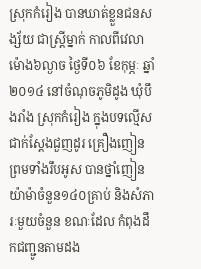ស្រុកកំរៀង បានឃាត់ខ្លួនជនសង្ស័យ ជាស្រ្តីម្នាក់ កាលពីវេលាម៉ោង៦ល្ងាច ថ្ងៃទី០៦ ខែកុម្ភៈ ឆ្នាំ២០១៤ នៅចំណុចភូមិដូង ឃុំបឹងរាំង ស្រុកកំរៀង ក្នុងបទល្មើស ជាក់ស្តែងជួញដូរ គ្រឿងញៀន ព្រមទាំងរឹបអូស បានថ្នាំញៀនយ៉ាម៉ាចំនួន១៤០គ្រាប់ និងសំភារៈមួយចំនួន ខណៈដែល កំពុងដឹកជញ្ជូនតាមដង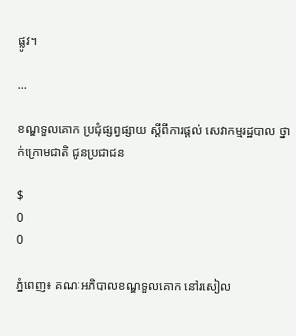ផ្លូវ។

...

ខណ្ឌទួលគោក ប្រជុំផ្សព្វផ្សាយ ស្តីពីការផ្តល់ សេវាកម្មរដ្ឋបាល ថ្នាក់ក្រោមជាតិ ជូនប្រជាជន

$
0
0

ភ្នំពេញ៖ គណៈអភិបាលខណ្ឌទួលគោក នៅរសៀល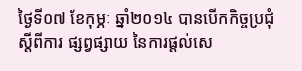ថ្ងៃទី០៧ ខែកុម្ភៈ ឆ្នាំ២០១៤ បានបើកកិច្ចប្រជុំស្តីពីការ ផ្សព្វផ្សាយ នៃការផ្តល់សេ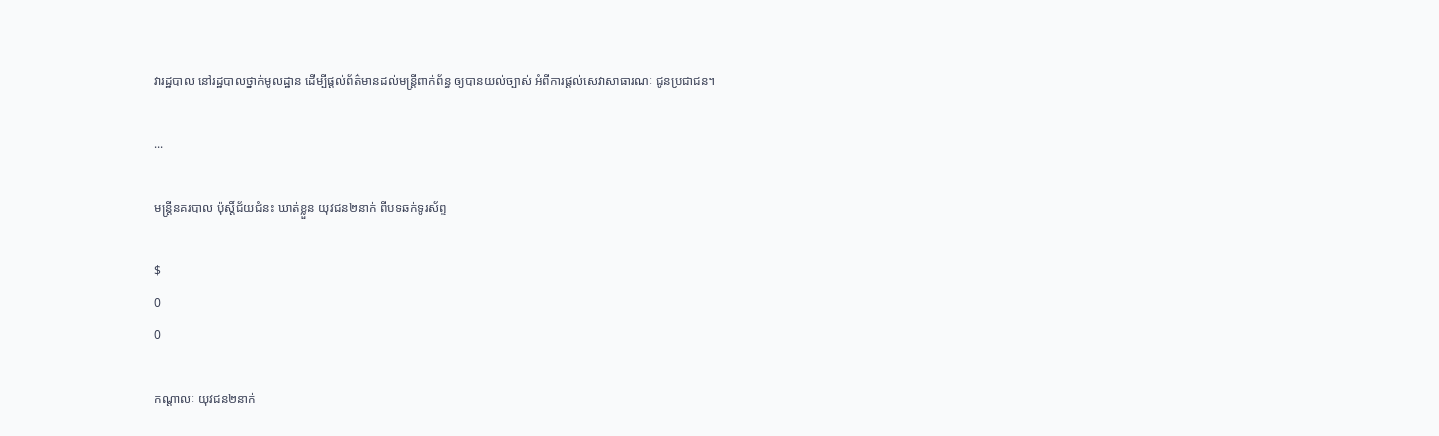វារដ្ឋបាល នៅរដ្ឋបាលថ្នាក់មូលដ្ឋាន ដើម្បីផ្តល់ព័ត៌មានដល់មន្រ្តីពាក់ព័ន្ធ ឲ្យបានយល់ច្បាស់ អំពីការផ្តល់សេវាសាធារណៈ ជូនប្រជាជន។

...

មន្ត្រីនគរបាល ប៉ុស្តិ៍ជ័យជំនះ ឃាត់ខ្លួន យុវជន២នាក់ ពីបទឆក់ទូរស័ព្ទ

$
0
0

កណ្តាលៈ យុវជន២នាក់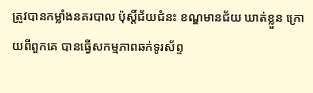ត្រូវបានកម្លាំងនគរបាល ប៉ុស្តិ៍ជ័យជំនះ ខណ្ឌមានជ័យ ឃាត់ខ្លួន ក្រោយពីពួកគេ បានធ្វើសកម្មភាពឆក់ទូរស័ព្ទ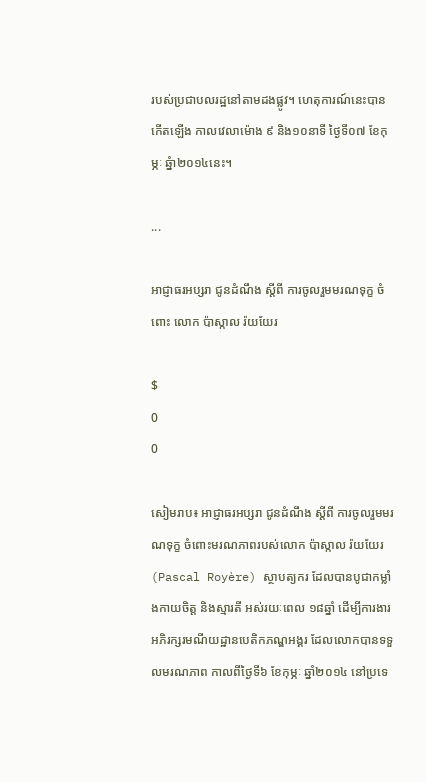របស់ប្រជាបលរដ្ឋនៅតាមដងផ្លូវ។ ហេតុការណ៍នេះបានកើតឡើង កាលវេលាម៉ោង ៩ និង១០នាទី ថ្ងៃទី០៧ ខែកុម្ភៈ ឆ្នំា២០១៤នេះ។

...

អាជ្ញាធរអប្សរា ជូនដំណឹង ស្ដីពី ការចូលរួមមរណទុក្ខ ចំពោះ លោក ប៉ាស្កាល រ៉យយែរ

$
0
0

សៀមរាប៖ អាជ្ញាធរអប្សរា ជូនដំណឹង ស្ដីពី ការចូលរួមមរណទុក្ខ ចំពោះមរណភាពរបស់លោក ប៉ាស្កាល រ៉យយែរ (Pascal Royère) ស្ថាបត្យករ ដែលបានបូជាកម្លាំងកាយចិត្ត និងស្មារតី អស់រយៈពេល ១៨ឆ្នាំ ដើម្បីការងារអភិរក្សរមណីយដ្ឋានបេតិកភណ្ឌអង្គរ ដែលលោកបានទទួលមរណភាព កាលពីថ្ងៃទី៦ ខែកុម្ភៈ ឆ្នាំ២០១៤ នៅប្រទេ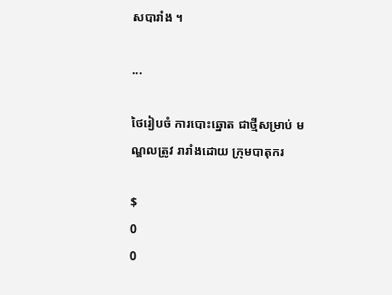សបារាំង ។

...

ថៃរៀបចំ ការបោះឆ្នោត ជាថ្មីសម្រាប់ មណ្ឌលត្រូវ រារាំងដោយ ក្រុមបាតុករ

$
0
0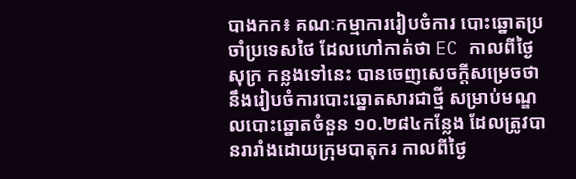បាងកក៖ គណៈកម្មាការរៀបចំការ បោះឆ្នោតប្រចាំប្រទេសថៃ ដែលហៅកាត់ថា EC កាលពីថ្ងៃសុក្រ កន្លងទៅនេះ បានចេញសេចក្តីសម្រេចថា នឹងរៀបចំការបោះឆ្នោតសារជាថ្មី សម្រាប់មណ្ឌលបោះឆ្នោតចំនួន ១០.២៨៤កន្លែង ដែលត្រូវបានរារាំងដោយក្រុមបាតុករ កាលពីថ្ងៃ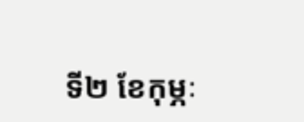ទី២ ខែកុម្ភៈ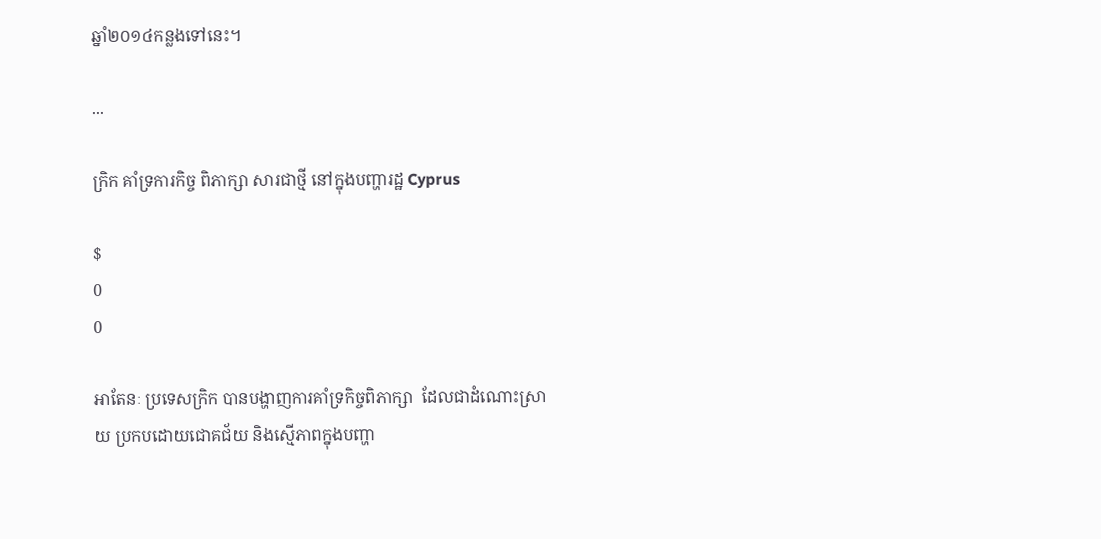ឆ្នាំ២០១៤កន្លងទៅនេះ។

...

ក្រិក គាំទ្រការកិច្ច ពិភាក្សា សារជាថ្មី នៅក្នុងបញ្ហារដ្ឋ Cyprus

$
0
0

អាតែនៈ ប្រទេសក្រិក បានបង្ហាញការគាំទ្រកិច្ចពិភាក្សា  ដែលជាដំណោះស្រាយ ប្រកបដោយជោគជ័យ និងស្មើភាពក្នុងបញ្ហា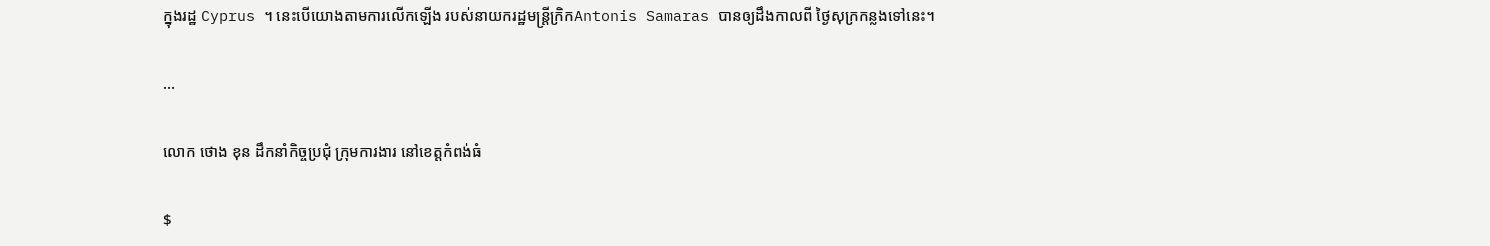ក្នុងរដ្ឋ Cyprus ។ នេះបើយោងតាមការលើកឡើង របស់នាយករដ្ឋមន្ត្រីក្រិកAntonis Samaras បានឲ្យដឹងកាលពី ថ្ងៃសុក្រកន្លងទៅនេះ។

...

លោក ថោង ខុន ដឹកនាំកិច្ចប្រជុំ ក្រុមការងារ នៅខេត្តកំពង់ធំ

$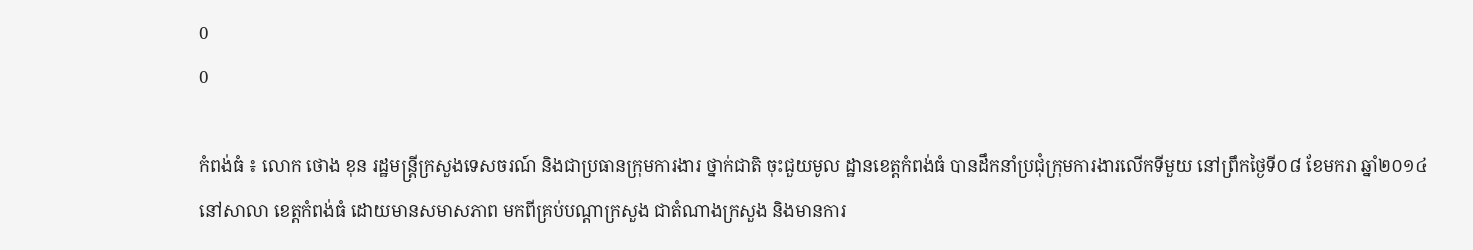0
0

កំពង់ធំ ៖ លោក ថោង ខុន រដ្ឋមន្រ្តីក្រសួងទេសចរណ៍ និងជាប្រធានក្រុមការងារ ថ្នាក់ជាតិ ចុះជួយមូល ដ្ឋានខេត្តកំពង់ធំ បានដឹកនាំប្រជុំក្រុមការងារលើកទីមួយ នៅព្រឹកថ្ងៃទី០៨ ខែមករា ឆ្នាំ២០១៤ នៅសាលា ខេត្តកំពង់ធំ ដោយមានសមាសភាព មកពីគ្រប់បណ្តាក្រសួង ជាតំណាងក្រសួង និងមានការ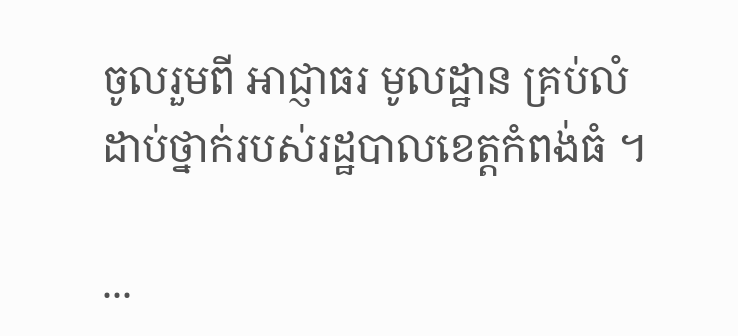ចូលរួមពី អាជ្ញាធរ មូលដ្ឋាន គ្រប់លំដាប់ថ្នាក់របស់រដ្ឋបាលខេត្តកំពង់ធំ ។

...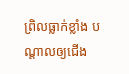ព្រិលធ្លាក់ខ្លាំង បណ្ដាលឲ្យជើង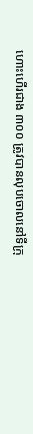ហោះហើរជាង ៣០០ ត្រូវបានលុបចោលនៅទីក្រុ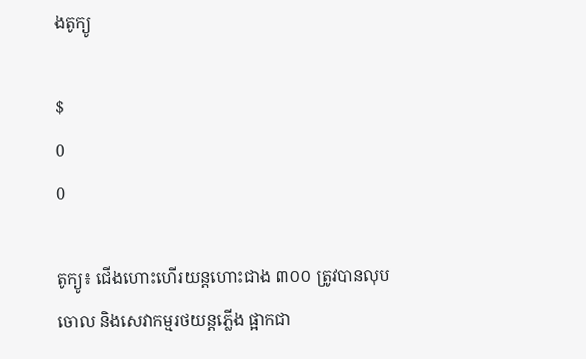ងតូក្យូ

$
0
0

តូក្យូ៖ ជើងហោះហើរយន្ដហោះជាង ៣០០ ត្រូវបានលុបចោល និងសេវាកម្មរថយន្ដភ្លើង ផ្អាកជា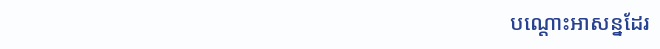បណ្ដោះអាសន្នដែរ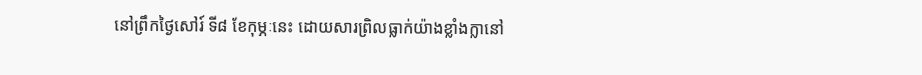នៅព្រឹកថ្ងៃសៅរ៍ ទី៨ ខែកុម្ភៈនេះ ដោយសារព្រិលធ្លាក់យ៉ាងខ្លាំងក្លានៅ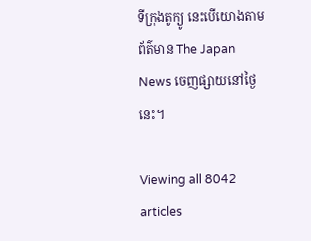ទីក្រុងតូក្យូ នេះបើយោងតាមព័ត៌មាន The Japan News ចេញផ្សាយនៅថ្ងៃនេះ។

Viewing all 8042 articles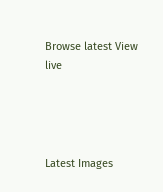Browse latest View live




Latest Images